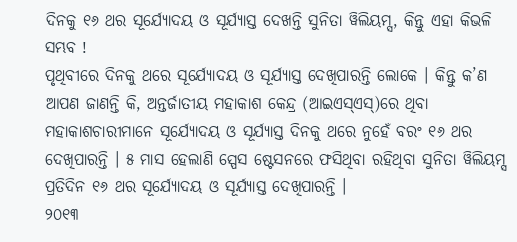ଦିନକୁ ୧୬ ଥର ସୂର୍ଯ୍ୟୋଦୟ ଓ ସୂର୍ଯ୍ୟାସ୍ତ ଦେଖନ୍ତି ସୁନିତା ୱିଲିୟମ୍ସ, କିନ୍ତୁ ଏହା କିଭଳି ସମ୍ଭବ !
ପୃଥିବୀରେ ଦିନକୁ ଥରେ ସୂର୍ଯ୍ୟୋଦୟ ଓ ସୂର୍ଯ୍ୟାସ୍ତ ଦେଖିପାରନ୍ତି ଲୋକେ । କିନ୍ତୁ କ’ଣ ଆପଣ ଜାଣନ୍ତି କି, ଅନ୍ତର୍ଜାତୀୟ ମହାକାଶ କେନ୍ଦ୍ର (ଆଇଏସ୍ଏସ୍)ରେ ଥିବା ମହାକାଶଚାରୀମାନେ ସୂର୍ଯ୍ୟୋଦୟ ଓ ସୂର୍ଯ୍ୟାସ୍ତ ଦିନକୁ ଥରେ ନୁହେଁ ବରଂ ୧୬ ଥର ଦେଖିପାରନ୍ତି । ୫ ମାସ ହେଲାଣି ସ୍ପେସ ଷ୍ଟେସନରେ ଫସିଥିବା ରହିଥିବା ସୁନିତା ୱିଲିୟମ୍ସ ପ୍ରତିଦିନ ୧୬ ଥର ସୂର୍ଯ୍ୟୋଦୟ ଓ ସୂର୍ଯ୍ୟାସ୍ତ ଦେଖିପାରନ୍ତି ।
୨୦୧୩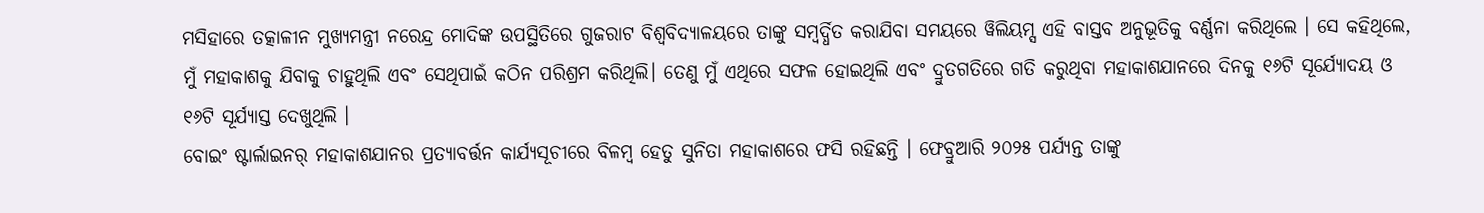ମସିହାରେ ତତ୍କାଳୀନ ମୁଖ୍ୟମନ୍ତ୍ରୀ ନରେନ୍ଦ୍ର ମୋଦିଙ୍କ ଉପସ୍ଥିତିରେ ଗୁଜରାଟ ବିଶ୍ୱବିଦ୍ୟାଳୟରେ ତାଙ୍କୁ ସମ୍ବର୍ଦ୍ଧିତ କରାଯିବା ସମୟରେ ୱିଲିୟମ୍ସ ଏହି ବାସ୍ତବ ଅନୁଭୂତିକୁ ବର୍ଣ୍ଣନା କରିଥିଲେ । ସେ କହିଥିଲେ, ମୁଁ ମହାକାଶକୁ ଯିବାକୁ ଚାହୁଥିଲି ଏବଂ ସେଥିପାଇଁ କଠିନ ପରିଶ୍ରମ କରିଥିଲି। ତେଣୁ ମୁଁ ଏଥିରେ ସଫଳ ହୋଇଥିଲି ଏବଂ ଦ୍ରୁତଗତିରେ ଗତି କରୁଥିବା ମହାକାଶଯାନରେ ଦିନକୁ ୧୬ଟି ସୂର୍ଯ୍ୟୋଦୟ ଓ ୧୬ଟି ସୂର୍ଯ୍ୟାସ୍ତ ଦେଖୁଥିଲି ।
ବୋଇଂ ଷ୍ଟାର୍ଲାଇନର୍ ମହାକାଶଯାନର ପ୍ରତ୍ୟାବର୍ତ୍ତନ କାର୍ଯ୍ୟସୂଚୀରେ ବିଳମ୍ବ ହେତୁ ସୁନିତା ମହାକାଶରେ ଫସି ରହିଛନ୍ତି । ଫେବ୍ରୁଆରି ୨୦୨୫ ପର୍ଯ୍ୟନ୍ତ ତାଙ୍କୁ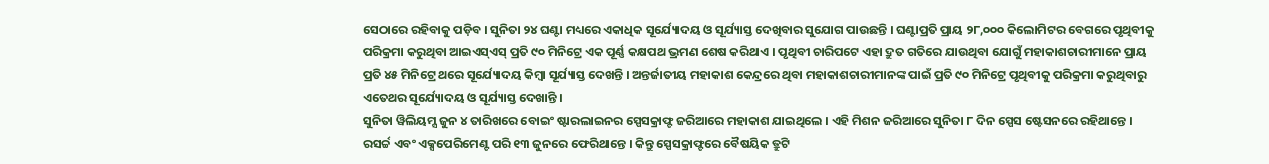ସେଠାରେ ରହିବାକୁ ପଡ଼ିବ । ସୁନିତା ୨୪ ଘଣ୍ଟା ମଧ୍ୟରେ ଏକାଧିକ ସୂର୍ଯ୍ୟୋଦୟ ଓ ସୂର୍ଯ୍ୟାସ୍ତ ଦେଖିବାର ସୁଯୋଗ ପାଉଛନ୍ତି । ଘଣ୍ଟାପ୍ରତି ପ୍ରାୟ ୨୮,୦୦୦ କିଲୋମିଟର ବେଗରେ ପୃଥିବୀକୁ ପରିକ୍ରମା କରୁଥିବା ଆଇଏସ୍ଏସ୍ ପ୍ରତି ୯୦ ମିନିଟ୍ରେ ଏକ ପୂର୍ଣ୍ଣ କକ୍ଷପଥ ଭ୍ରମଣ ଶେଷ କରିଥାଏ । ପୃଥିବୀ ଚାରିପଟେ ଏହା ଦ୍ରୁତ ଗତିରେ ଯାଉଥିବା ଯୋଗୁଁ ମହାକାଶଚାରୀମାନେ ପ୍ରାୟ ପ୍ରତି ୪୫ ମିନିଟ୍ରେ ଥରେ ସୂର୍ଯ୍ୟୋଦୟ କିମ୍ବା ସୂର୍ଯ୍ୟାସ୍ତ ଦେଖନ୍ତି । ଅନ୍ତର୍ଜାତୀୟ ମହାକାଶ କେନ୍ଦ୍ରରେ ଥିବା ମହାକାଶଚାରୀମାନଙ୍କ ପାଇଁ ପ୍ରତି ୯୦ ମିନିଟ୍ରେ ପୃଥିବୀକୁ ପରିକ୍ରମା କରୁଥିବାରୁ ଏତେଥର ସୂର୍ଯ୍ୟୋଦୟ ଓ ସୂର୍ଯ୍ୟାସ୍ତ ଦେଖାନ୍ତି ।
ସୁନିତା ୱିଲିୟମ୍ସ ଜୁନ ୪ ତାରିଖରେ ବୋଇଂ ଷ୍ଟାରଲାଇନର ସ୍ପେସକ୍ରାଫ୍ଟ ଜରିଆରେ ମହାକାଶ ଯାଇଥିଲେ । ଏହି ମିଶନ ଜରିଆରେ ସୁନିତା ୮ ଦିନ ସ୍ପେସ ଷ୍ଟେସନରେ ରହିଥାନ୍ତେ । ରସର୍ଚ୍ଚ ଏବଂ ଏକ୍ସପେରିମେଣ୍ଟ ପରି ୧୩ ଜୁନରେ ଫେରିଥାନ୍ତେ । କିନ୍ତୁ ସ୍ପେସକ୍ରାଫ୍ଟରେ ବୈଷୟିକ ତ୍ରୁଟି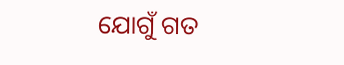ଯୋଗୁଁ ଗତ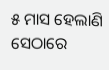୫ ମାସ ହେଲାଣି ସେଠାରେ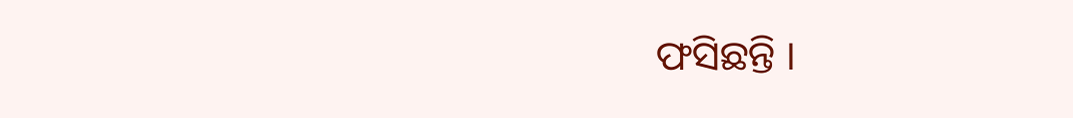ଫସିଛନ୍ତି ।